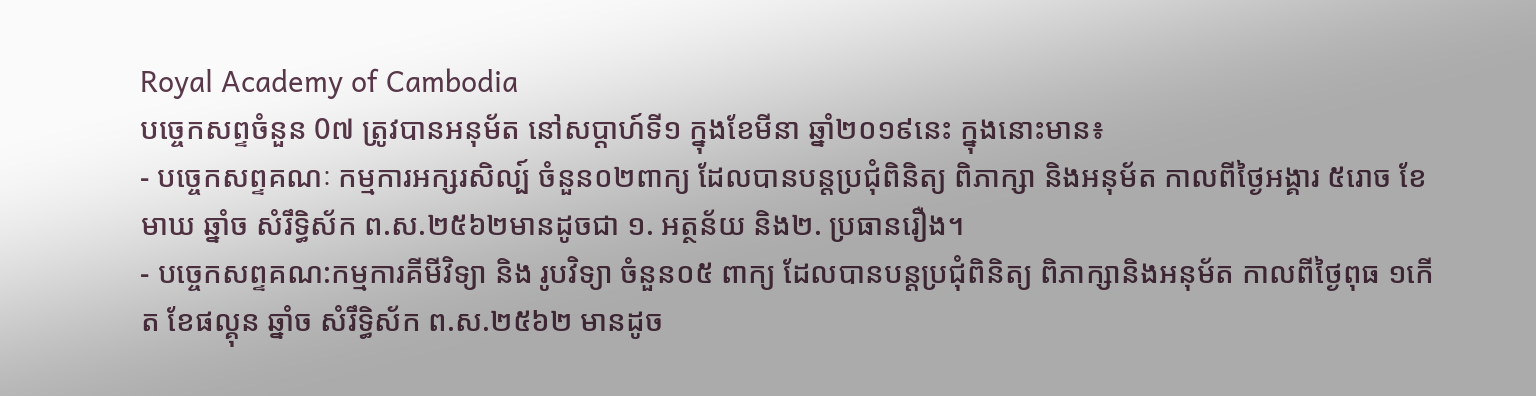Royal Academy of Cambodia
បច្ចេកសព្ទចំនួន 0៧ ត្រូវបានអនុម័ត នៅសប្តាហ៍ទី១ ក្នុងខែមីនា ឆ្នាំ២០១៩នេះ ក្នុងនោះមាន៖
- បច្ចេកសព្ទគណៈ កម្មការអក្សរសិល្ប៍ ចំនួន០២ពាក្យ ដែលបានបន្តប្រជុំពិនិត្យ ពិភាក្សា និងអនុម័ត កាលពីថ្ងៃអង្គារ ៥រោច ខែមាឃ ឆ្នាំច សំរឹទ្ធិស័ក ព.ស.២៥៦២មានដូចជា ១. អត្ថន័យ និង២. ប្រធានរឿង។
- បច្ចេកសព្ទគណ:កម្មការគីមីវិទ្យា និង រូបវិទ្យា ចំនួន០៥ ពាក្យ ដែលបានបន្តប្រជុំពិនិត្យ ពិភាក្សានិងអនុម័ត កាលពីថ្ងៃពុធ ១កើត ខែផល្គុន ឆ្នាំច សំរឹទ្ធិស័ក ព.ស.២៥៦២ មានដូច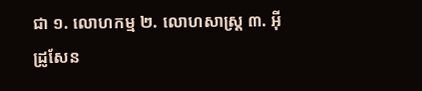ជា ១. លោហកម្ម ២. លោហសាស្ត្រ ៣. អ៊ីដ្រូសែន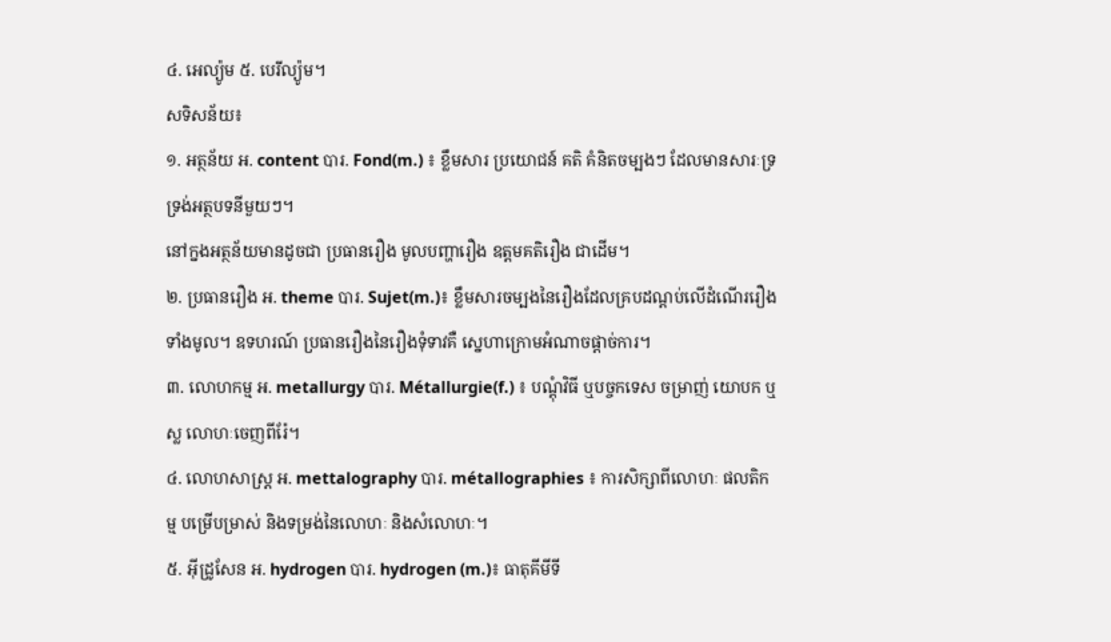៤. អេល្យ៉ូម ៥. បេរីល្យ៉ូម។
សទិសន័យ៖
១. អត្ថន័យ អ. content បារ. Fond(m.) ៖ ខ្លឹមសារ ប្រយោជន៍ គតិ គំនិតចម្បងៗ ដែលមានសារៈទ្រទ្រង់អត្ថបទនីមួយៗ។
នៅក្នងអត្ថន័យមានដូចជា ប្រធានរឿង មូលបញ្ហារឿង ឧត្តមគតិរឿង ជាដើម។
២. ប្រធានរឿង អ. theme បារ. Sujet(m.)៖ ខ្លឹមសារចម្បងនៃរឿងដែលគ្របដណ្តប់លើដំណើររឿងទាំងមូល។ ឧទហរណ៍ ប្រធានរឿងនៃរឿងទុំទាវគឺ ស្នេហាក្រោមអំណាចផ្តាច់ការ។
៣. លោហកម្ម អ. metallurgy បារ. Métallurgie(f.) ៖ បណ្តុំវិធី ឬបច្ចកទេស ចម្រាញ់ យោបក ឬស្ល លោហៈចេញពីរ៉ែ។
៤. លោហសាស្ត្រ អ. mettalography បារ. métallographies ៖ ការសិក្សាពីលោហៈ ផលតិកម្ម បម្រើបម្រាស់ និងទម្រង់នៃលោហៈ និងសំលោហៈ។
៥. អ៊ីដ្រូសែន អ. hydrogen បារ. hydrogen (m.)៖ ធាតុគីមីទី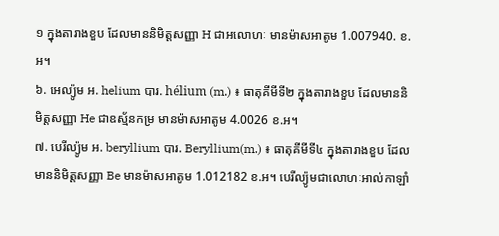១ ក្នុងតារាងខួប ដែលមាននិមិត្តសញ្ញា H ជាអលោហៈ មានម៉ាសអាតូម 1.007940. ខ.អ។
៦. អេល្យ៉ូម អ. helium បារ. hélium (m.) ៖ ធាតុគីមីទី២ ក្នុងតារាងខួប ដែលមាននិមិត្តសញ្ញា He ជាឧស្ម័នកម្រ មានម៉ាសអាតូម 4.0026 ខ.អ។
៧. បេរីល្យ៉ូម អ. beryllium បារ. Beryllium(m.) ៖ ធាតុគីមីទី៤ ក្នុងតារាងខួប ដែលមាននិមិត្តសញ្ញា Be មានម៉ាសអាតូម 1.012182 ខ.អ។ បេរីល្យ៉ូមជាលោហៈអាល់កាឡាំ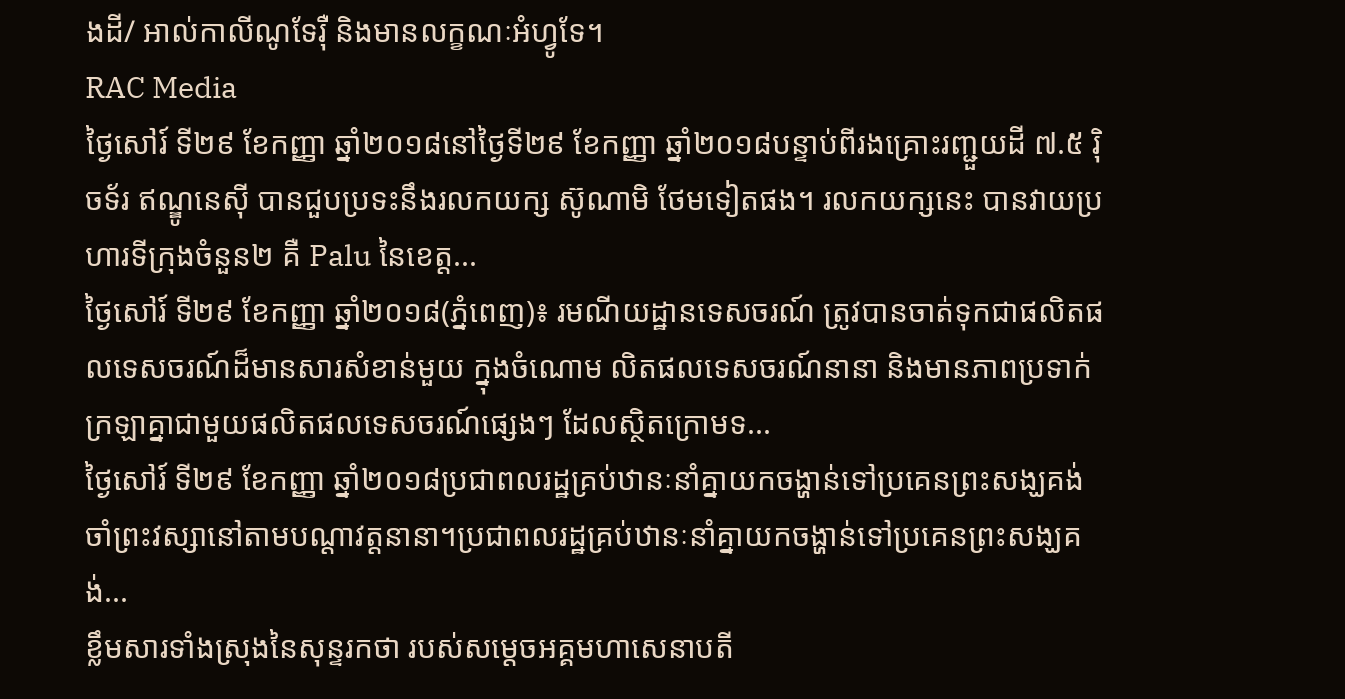ងដី/ អាល់កាលីណូទែរ៉ឺ និងមានលក្ខណៈអំហ្វូទែ។
RAC Media
ថ្ងៃសៅរ៍ ទី២៩ ខែកញ្ញា ឆ្នាំ២០១៨នៅថ្ងៃទី២៩ ខែកញ្ញា ឆ្នាំ២០១៨បន្ទាប់ពីរងគ្រោះរញ្ជួយដី ៧.៥ រ៉ិចទ័រ ឥណ្ឌូនេស៊ី បានជួបប្រទះនឹងរលកយក្ស ស៊ូណាមិ ថែមទៀតផង។ រលកយក្សនេះ បានវាយប្រហារទីក្រុងចំនួន២ គឺ Palu នៃខេត្ត...
ថ្ងៃសៅរ៍ ទី២៩ ខែកញ្ញា ឆ្នាំ២០១៨(ភ្នំពេញ)៖ រមណីយដ្ឋានទេសចរណ៍ ត្រូវបានចាត់ទុកជាផលិតផលទេសចរណ៍ដ៏មានសារសំខាន់មួយ ក្នុងចំណោម លិតផលទេសចរណ៍នានា និងមានភាពប្រទាក់ក្រឡាគ្នាជាមួយផលិតផលទេសចរណ៍ផ្សេងៗ ដែលស្ថិតក្រោមទ...
ថ្ងៃសៅរ៍ ទី២៩ ខែកញ្ញា ឆ្នាំ២០១៨ប្រជាពលរដ្ឋគ្រប់ឋានៈនាំគ្នាយកចង្ហាន់ទៅប្រគេនព្រះសង្ឃគង់ចាំព្រះវស្សានៅតាមបណ្តាវត្តនានា។ប្រជាពលរដ្ឋគ្រប់ឋានៈនាំគ្នាយកចង្ហាន់ទៅប្រគេនព្រះសង្ឃគង់...
ខ្លឹមសារទាំងស្រុងនៃសុន្ទរកថា របស់សម្តេចអគ្គមហាសេនាបតី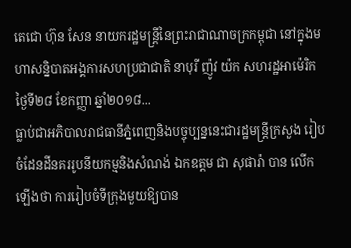តេជោ ហ៊ុន សែន នាយករដ្ឋមន្ត្រីនៃព្រះរាជាណាចក្រកម្ពុជា នៅក្នុងមហាសន្និបាតអង្គការសហប្រជាជាតិ នាបុរី ញ៉ូវ យ៉ក សហរដ្ឋអាម៉េរិក ថ្ងៃទី២៨ ខែកញ្ញា ឆ្នាំ២០១៨...
ធ្លាប់ជាអភិបាលរាជធានីភ្នំពេញនិងបច្ចុប្បន្ននេះជារដ្ឋមន្ត្រីក្រសួង រៀបចំដែនដីនគររូបនីយកម្មនិងសំណង់ ឯកឧត្តម ជា សុផារ៉ា បាន លើកឡើងថា ការរៀបចំទីក្រុងមួយឱ្យបាន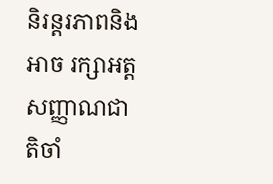និរន្តរភាពនិងអាច រក្សាអត្តសញ្ញាណជាតិចាំ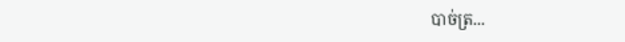បាច់ត្រ...